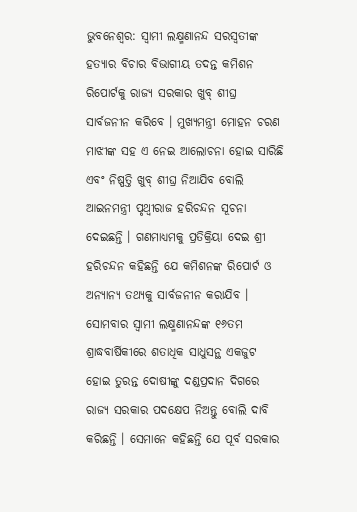ଭୁବନେଶ୍ୱର: ସ୍ୱାମୀ ଲକ୍ଷ୍ମଣାନନ୍ଦ ସରସ୍ୱତୀଙ୍କ ହତ୍ୟାର ବିଚାର ବିଭାଗୀୟ ତଦନ୍ତ କମିଶନ ରିପୋର୍ଟକୁ ରାଜ୍ୟ ସରକାର ଖୁବ୍ ଶୀଘ୍ର ସାର୍ବଜନୀନ କରିବେ । ମୁଖ୍ୟମନ୍ତ୍ରୀ ମୋହନ ଚରଣ ମାଝୀଙ୍କ ସହ ଏ ନେଇ ଆଲୋଚନା ହୋଇ ସାରିଛି ଏବଂ ନିଷ୍ପତ୍ତି ଖୁବ୍ ଶୀଘ୍ର ନିଆଯିବ ବୋଲି ଆଇନମନ୍ତ୍ରୀ ପୃଥ୍ୱୀରାଜ ହରିଚନ୍ଦନ ସୂଚନା ଦେଇଛନ୍ତି । ଗଣମାଧ୍ୟମକୁ ପ୍ରତିକ୍ରିୟା ଦେଇ ଶ୍ରୀ ହରିଚନ୍ଦନ କହିଛନ୍ତି ଯେ କମିଶନଙ୍କ ରିପୋର୍ଟ ଓ ଅନ୍ୟାନ୍ୟ ତଥ୍ୟକୁ ସାର୍ବଜନୀନ କରାଯିବ । ସୋମବାର ସ୍ୱାମୀ ଲକ୍ଷ୍ମଣାନନ୍ଦଙ୍କ ୧୬ତମ ଶ୍ରାଦ୍ଧବାର୍ଷିକୀରେ ଶତାଧିକ ସାଧୁସନ୍ଥ ଏକଜୁଟ ହୋଇ ତୁରନ୍ତ ଦୋଷୀଙ୍କୁ ଦଣ୍ଡପ୍ରଦାନ ଦିଗରେ ରାଜ୍ୟ ସରକାର ପଦକ୍ଷେପ ନିଅନ୍ତୁ ବୋଲି ଦାବି କରିଛନ୍ତି । ସେମାନେ କହିଛନ୍ତି ଯେ ପୂର୍ବ ସରକାର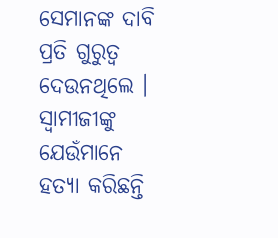ସେମାନଙ୍କ ଦାବି ପ୍ରତି ଗୁରୁତ୍ୱ ଦେଉନଥିଲେ । ସ୍ୱାମୀଜୀଙ୍କୁ ଯେଉଁମାନେ ହତ୍ୟା କରିଛନ୍ତି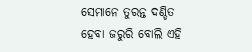ସେମାନେ ତୁରନ୍ତ ଦଣ୍ଡିତ ହେବା ଜରୁରି ବୋଲି ଏହି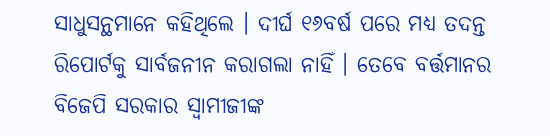ସାଧୁସନ୍ଥମାନେ କହିଥିଲେ । ଦୀର୍ଘ ୧୬ବର୍ଷ ପରେ ମଧ୍ୟ ତଦନ୍ତ ରିପୋର୍ଟକୁ ସାର୍ବଜନୀନ କରାଗଲା ନାହିଁ । ତେବେ ବର୍ତ୍ତମାନର ବିଜେପି ସରକାର ସ୍ୱାମୀଜୀଙ୍କ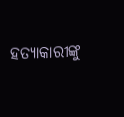ହତ୍ୟାକାରୀଙ୍କୁ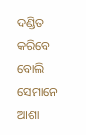ଦଣ୍ଡିତ କରିବେ ବୋଲି ସେମାନେ ଆଶା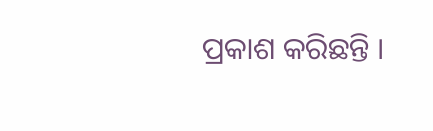ପ୍ରକାଶ କରିଛନ୍ତି ।